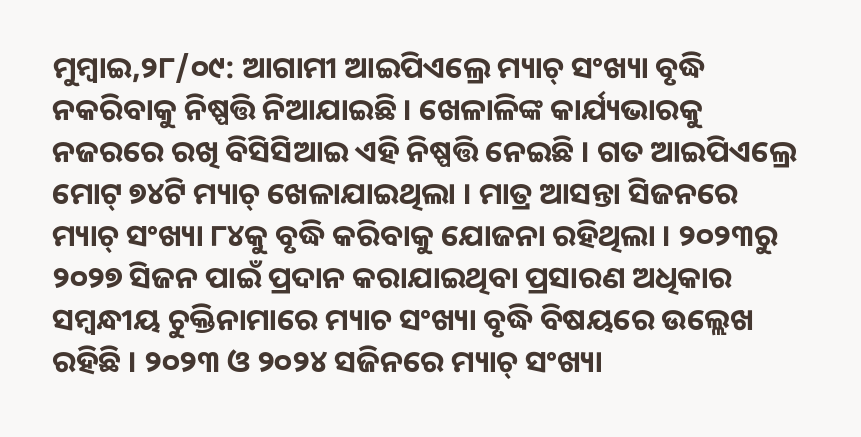ମୁମ୍ବାଇ,୨୮/୦୯: ଆଗାମୀ ଆଇପିଏଲ୍ରେ ମ୍ୟାଚ୍ ସଂଖ୍ୟା ବୃଦ୍ଧି ନକରିବାକୁ ନିଷ୍ପତ୍ତି ନିଆଯାଇଛି । ଖେଳାଳିଙ୍କ କାର୍ଯ୍ୟଭାରକୁ ନଜରରେ ରଖି ବିସିସିଆଇ ଏହି ନିଷ୍ପତ୍ତି ନେଇଛି । ଗତ ଆଇପିଏଲ୍ରେ ମୋଟ୍ ୭୪ଟି ମ୍ୟାଚ୍ ଖେଳାଯାଇଥିଲା । ମାତ୍ର ଆସନ୍ତା ସିଜନରେ ମ୍ୟାଚ୍ ସଂଖ୍ୟା ୮୪କୁ ବୃଦ୍ଧି କରିବାକୁ ଯୋଜନା ରହିଥିଲା । ୨୦୨୩ରୁ ୨୦୨୭ ସିଜନ ପାଇଁ ପ୍ରଦାନ କରାଯାଇଥିବା ପ୍ରସାରଣ ଅଧିକାର ସମ୍ବନ୍ଧୀୟ ଚୁକ୍ତିନାମାରେ ମ୍ୟାଚ ସଂଖ୍ୟା ବୃଦ୍ଧି ବିଷୟରେ ଉଲ୍ଲେଖ ରହିଛି । ୨୦୨୩ ଓ ୨୦୨୪ ସଜିନରେ ମ୍ୟାଚ୍ ସଂଖ୍ୟା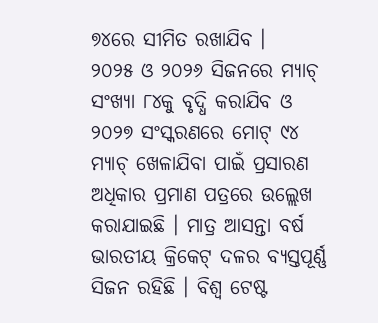୭୪ରେ ସୀମିତ ରଖାଯିବ ।
୨୦୨୫ ଓ ୨୦୨୬ ସିଜନରେ ମ୍ୟାଚ୍ ସଂଖ୍ୟା ୮୪କୁ ବୃଦ୍ଧି କରାଯିବ ଓ ୨୦୨୭ ସଂସ୍କରଣରେ ମୋଟ୍ ୯୪ ମ୍ୟାଚ୍ ଖେଳାଯିବା ପାଇଁ ପ୍ରସାରଣ ଅଧିକାର ପ୍ରମାଣ ପତ୍ରରେ ଉଲ୍ଲେଖ କରାଯାଇଛି । ମାତ୍ର ଆସନ୍ତା ବର୍ଷ ଭାରତୀୟ କ୍ରିକେଟ୍ ଦଳର ବ୍ୟସ୍ତପୂର୍ଣ୍ଣ ସିଜନ ରହିଛି । ବିଶ୍ୱ ଟେଷ୍ଟ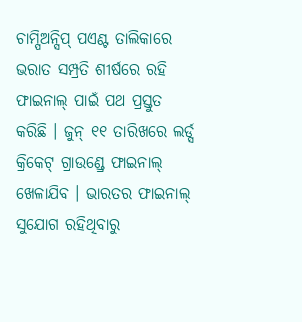ଚାମ୍ପିଅନ୍ସିପ୍ ପଏଣ୍ଟ ତାଲିକାରେ ଭରାତ ସମ୍ପ୍ରତି ଶୀର୍ଷରେ ରହି ଫାଇନାଲ୍ ପାଇଁ ପଥ ପ୍ରସ୍ତୁତ କରିଛି । ଜୁନ୍ ୧୧ ତାରିଖରେ ଲର୍ଡ୍ସ କ୍ରିକେଟ୍ ଗ୍ରାଉଣ୍ଡ୍ରେ ଫାଇନାଲ୍ ଖେଳାଯିବ । ଭାରତର ଫାଇନାଲ୍ ସୁଯୋଗ ରହିଥିବାରୁ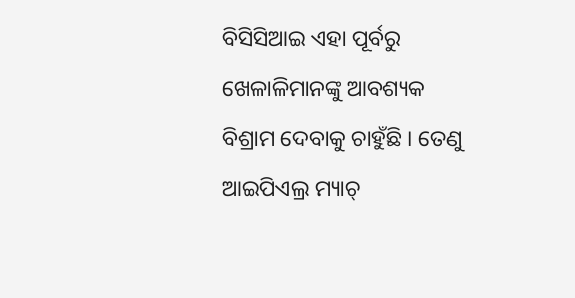ବିସିସିଆଇ ଏହା ପୂର୍ବରୁ ଖେଳାଳିମାନଙ୍କୁ ଆବଶ୍ୟକ ବିଶ୍ରାମ ଦେବାକୁ ଚାହୁଁଛି । ତେଣୁ ଆଇପିଏଲ୍ର ମ୍ୟାଚ୍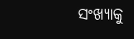ସଂଖ୍ୟାକୁ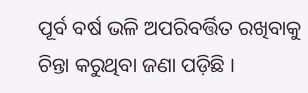ପୂର୍ବ ବର୍ଷ ଭଳି ଅପରିବର୍ତ୍ତିତ ରଖିବାକୁ ଚିନ୍ତା କରୁଥିବା ଜଣା ପଡ଼ିଛି ।